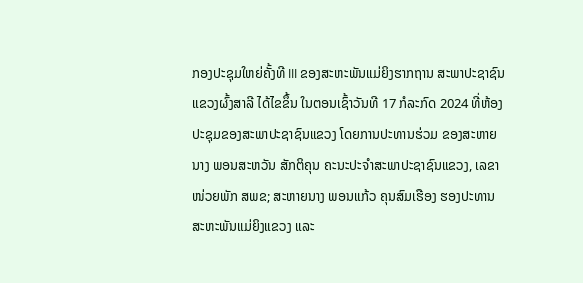ກອງປະຊຸມໃຫຍ່ຄັ້ງທີ III ຂອງສະຫະພັນແມ່ຍິງຮາກຖານ ສະພາປະຊາຊົນແຂວງຜົ້ງສາລີ ໄດ້ໄຂຂຶ້ນ ໃນຕອນເຊົ້າວັນທີ 17 ກໍລະກົດ 2024 ທີ່ຫ້ອງປະຊຸມຂອງສະພາປະຊາຊົນແຂວງ ໂດຍການປະທານຮ່ວມ ຂອງສະຫາຍ ນາງ ພອນສະຫວັນ ສັກຕິຄຸນ ຄະນະປະຈໍາສະພາປະຊາຊົນແຂວງ, ເລຂາໜ່ວຍພັກ ສພຂ; ສະຫາຍນາງ ພອນແກ້ວ ຄຸນສົມເຮືອງ ຮອງປະທານສະຫະພັນແມ່ຍິງແຂວງ ແລະ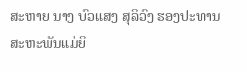ສະຫາຍ ນາງ ບົວແສງ ສຸລິວົງ ຮອງປະທານສະຫະພັນແມ່ຍິ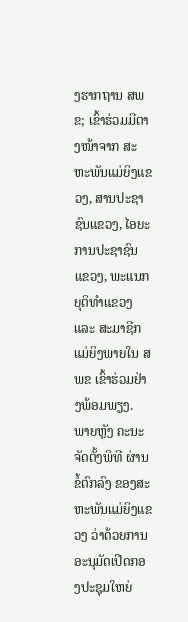ງຮາກຖານ ສພຂ; ເຂົ້າຮ່ວມມີຕາງໜ້າຈາກ ສະຫະພັນແມ່ຍິງແຂວງ, ສານປະຊາຊົນແຂວງ, ໄອຍະການປະຊາຊົນແຂວງ, ພະແນກຍຸຕິທໍາແຂວງ ແລະ ສະມາຊີກແມ່ຍິງພາຍໃນ ສພຂ ເຂົ້າຮ່ວມຢ່າງພ້ອມພຽງ.
ພາຍຫຼັງ ຄະນະຈັດຕັ້ງພິທີ ຜ່ານຂໍ້ຕົກລົງ ຂອງສະຫະພັນແມ່ຍິງແຂວງ ວ່າດ້ວຍການອະນຸມັດເປີດກອງປະຊຸມໃຫຍ່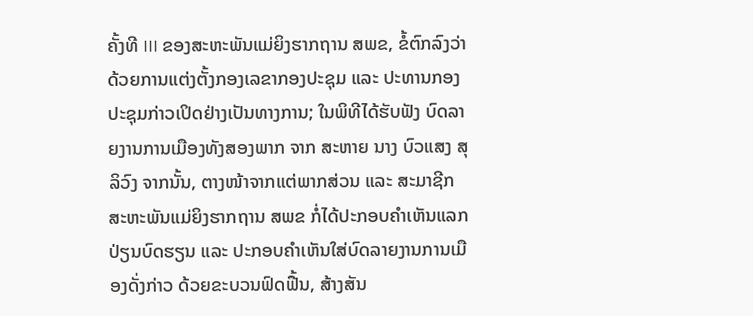ຄັ້ງທີ III ຂອງສະຫະພັນແມ່ຍິງຮາກຖານ ສພຂ, ຂໍ້ຕົກລົງວ່າດ້ວຍການແຕ່ງຕັ້ງກອງເລຂາກອງປະຊຸມ ແລະ ປະທານກອງປະຊຸມກ່າວເປິດຢ່າງເປັນທາງການ; ໃນພິທີໄດ້ຮັບຟັງ ບົດລາຍງານການເມືອງທັງສອງພາກ ຈາກ ສະຫາຍ ນາງ ບົວແສງ ສຸລິວົງ ຈາກນັ້ນ, ຕາງໜ້າຈາກແຕ່ພາກສ່ວນ ແລະ ສະມາຊີກສະຫະພັນແມ່ຍິງຮາກຖານ ສພຂ ກໍ່ໄດ້ປະກອບຄໍາເຫັນແລກປ່ຽນບົດຮຽນ ແລະ ປະກອບຄໍາເຫັນໃສ່ບົດລາຍງານການເມືອງດັ່ງກ່າວ ດ້ວຍຂະບວນຟົດຟື້ນ, ສ້າງສັນ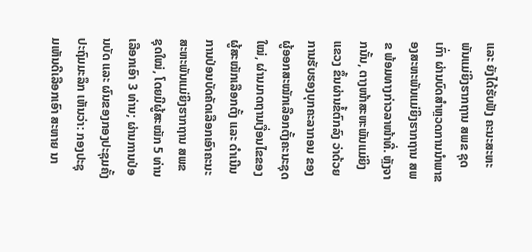ແລະ ຍັງໄດ້ຮັບຟັງ ຄະນະສະຫະພັນແມ່ຍິງຮາກຖານ ສພຂ ຊຸດເກົ່າ ຜ່ານບົດສໍາຫຼວດການນໍາພາຂອງສະຫະພັນແມ່ຍິງຮາກຖານ ສພຂ ພ້ອມທາງກ່າວລາໜ້າທີ່. ຫຼັງຈາກນັ້ນ, ຕາງໜ້າສະຫະພັນແມ່ຍິງແຂວງ ຂຶ້ນຜ່ານຂໍ້ຕົກລົງ ວ່າດ້ວຍການຮັບຮອງບຸກຄະລາກອນ ຂອງຜູ້ອອກສະໝັກເລືອກຕັ້ງຄະນະຊຸດໃໝ່, ຜ່ານມາດຖານເງື່ອນໄຂຂອງຜູ້ສະໝັກເລືອກຕັ້ງ ແລະ ດໍາເນີນການປ່ອນບັດຄັດເລືອກເອົາຄະນະສະຫະພັນແມ່ຍິງຮາກຖານ ສພຂ ຊຸດໃໝ່, ໂດຍມີຜູ້ສະໝັກ 5 ທ່ານ ເລືອກເອົາ 3 ທ່ານ; ຜ່ານການປ່ອນບັດ ແລະ ຜົນຂອງກອງປະຊຸມຄັ້ງປະຖົມມະລຶກ ເຫັນວ່າ: ກອງປະຊຸມເຫັນດີເລືອກເອົາ ສະຫາຍ ນາ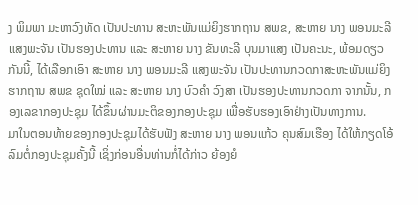ງ ພິມພາ ມະຫາວົງທັດ ເປັນປະທານ ສະຫະພັນແມ່ຍິງຮາກຖານ ສພຂ, ສະຫາຍ ນາງ ພອນມະລີ ແສງພະຈັນ ເປັນຮອງປະທານ ແລະ ສະຫາຍ ນາງ ຂັນທະລີ ບຸນມາແສງ ເປັນຄະນະ, ພ້ອມດຽວກັນນີ້, ໄດ້ເລືອກເອົາ ສະຫາຍ ນາງ ພອນມະລີ ແສງພະຈັນ ເປັນປະທານກວດກາສະຫະພັນແມ່ຍິງຮາກຖານ ສພຂ ຊຸດໃໝ່ ແລະ ສະຫາຍ ນາງ ບົວຄໍາ ວົງສາ ເປັນຮອງປະທານກວດກາ ຈາກນັ້ນ, ກອງເລຂາກອງປະຊຸມ ໄດ້ຂຶ້ນຜ່ານມະຕິຂອງກອງປະຊຸມ ເພື່ອຮັບຮອງເອົາຢ່າງເປັນທາງການ.
ມາໃນຕອນທ້າຍຂອງກອງປະຊຸມໄດ້ຮັບຟັງ ສະຫາຍ ນາງ ພອນແກ້ວ ຄຸນສົມເຮືອງ ໄດ້ໃຫ້ກຽດໂອ້ລົມຕໍ່ກອງປະຊຸມຄັ້ງນີ້ ເຊິ່ງກ່ອນອື່ນທ່ານກໍ່ໄດ້ກ່າວ ຍ້ອງຍໍ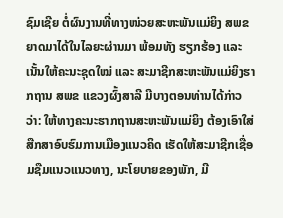ຊົມເຊີຍ ຕໍ່ຜົນງານທີ່ທາງໜ່ວຍສະຫະພັນແມ່ຍິງ ສພຂ ຍາດມາໄດ້ໃນໄລຍະຜ່ານມາ ພ້ອມທັງ ຮຽກຮ້ອງ ແລະ ເນັ້ນໃຫ້ຄະນະຊຸດໃໝ່ ແລະ ສະມາຊີກສະຫະພັນແມ່ຍິງຮາກຖານ ສພຂ ແຂວງຜົ້ງສາລີ ມີບາງຕອນທ່ານໄດ້ກ່າວວ່າ: ໃຫ້ທາງຄະນະຮາກຖານສະຫະພັນແມ່ຍິງ ຕ້ອງເອົາໃສ່ສືກສາອົບຮົມການເມືອງແນວຄິດ ເຮັດໃຫ້ສະມາຊີກເຊື່ອມຊືມແນວແນວທາງ, ນະໂຍບາຍຂອງພັກ, ມີ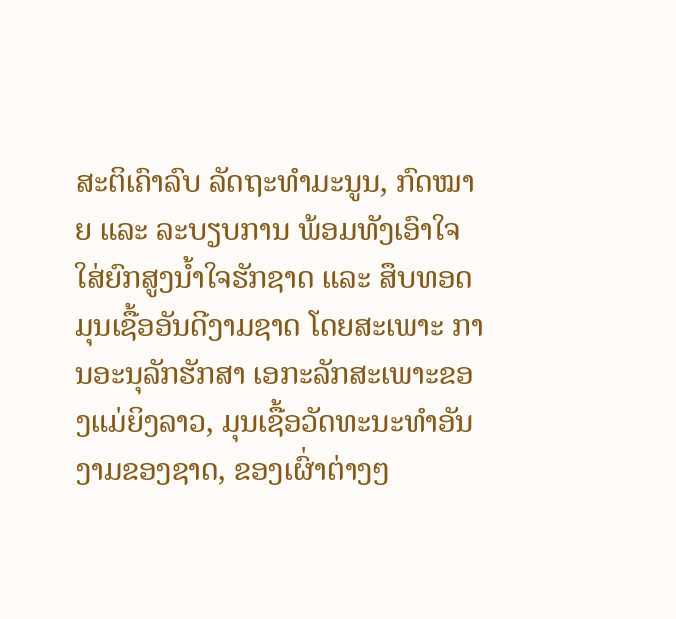ສະຕິເຄົາລົບ ລັດຖະທໍາມະນູນ, ກົດໝາຍ ແລະ ລະບຽບການ ພ້ອມທັງເອົາໃຈໃສ່ຍົກສູງນໍ້າໃຈຮັກຊາດ ແລະ ສຶບທອດມຸນເຊື້ອອັນດີງາມຊາດ ໂດຍສະເພາະ ການອະນຸລັກຮັກສາ ເອກະລັກສະເພາະຂອງແມ່ຍິງລາວ, ມຸນເຊື້ອວັດທະນະທໍາອັນງາມຂອງຊາດ, ຂອງເຜົ່າຕ່າງໆ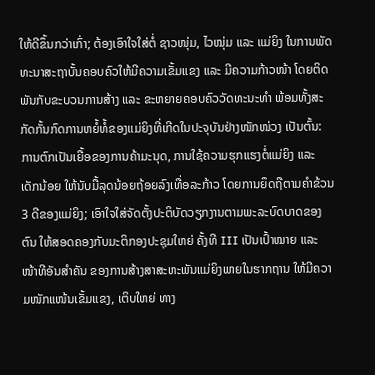ໃຫ້ດີຂຶ້ນກວ່າເກົ່າ; ຕ້ອງເອົາໃຈໃສ່ຕໍ່ ຊາວໜຸ່ມ, ໄວໝຸ່ມ ແລະ ແມ່ຍິງ ໃນການພັດທະນາສະຖາບັ້ນຄອບຄົວໃຫ້ມີຄວາມເຂັ້ມແຂງ ແລະ ມີຄວາມກ້າວໜ້າ ໂດຍຕິດພັນກັບຂະບວນການສ້າງ ແລະ ຂະຫຍາຍຄອບຄົວວັດທະນະທໍາ ພ້ອມທັ້ງສະກັດກັ້ນກົດການຫຍໍ້ທໍ້ຂອງແມ່ຍິງທີ່ເກີດໃນປະຈຸບັນຢ່າງໜັກໜ່ວງ ເປັນຕົ້ນ: ການຕົກເປັນເຍື້ອຂອງການຄ້າມະນຸດ, ການໃຊ້ຄວາມຮຸກແຮງຕໍ່ແມ່ຍິງ ແລະ ເດັກນ້ອຍ ໃຫ້ນັບມື້ລຸດນ້ອຍຖ້ອຍລົງເທື່ອລະກ້າວ ໂດຍການຍຶດຖືຕາມຄໍາຂ້ວນ 3 ດີຂອງແມ່ຍິງ; ເອົາໃຈໃສ່ຈັດຕັ້ງປະຕິບັດວຽກງານຕາມພະລະບົດບາດຂອງຕົນ ໃຫ້ສອດຄອງກັບມະຕິກອງປະຊຸມໃຫຍ່ ຄັ້ງທີ III ເປັນເປົ້າໝາຍ ແລະ ໜ້າທີອັນສໍາຄັນ ຂອງການສ້າງສາສະຫະພັນແມ່ຍິງພາຍໃນຮາກຖານ ໃຫ້ມີຄວາມໜັກແໜ້ນເຂັ້ມແຂງ, ເຕິບໃຫຍ່ ທາງ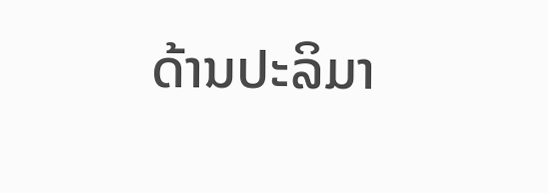ດ້ານປະລິມາ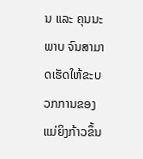ນ ແລະ ຄຸນນະພາບ ຈົນສາມາດເຮັດໃຫ້ຂະບວກການຂອງແມ່ຍິງກ້າວຂຶ້ນ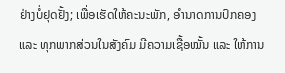ຢ່າງບໍ່ຢຸດຢັ້ງ; ເພື່ອເຮັດໃຫ້ຄະນະພັກ, ອໍານາດການປົກຄອງ ແລະ ທຸກພາກສ່ວນໃນສັງຄົມ ມີຄວາມເຊື້ອໝັ້ນ ແລະ ໃຫ້ການ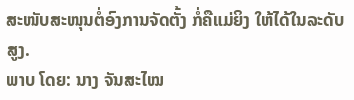ສະໜັບສະໜຸນຕໍ່ອົງການຈັດຕັ້ງ ກໍ່ຄືແມ່ຍິງ ໃຫ້ໄດ້ໃນລະດັບສູງ.
ພາບ ໂດຍ: ນາງ ຈັນສະໄໝ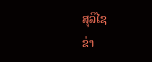ສຸລິໄຊ
ຂ່າ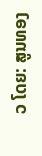ວ ໂດຍ: ສູນທອງ